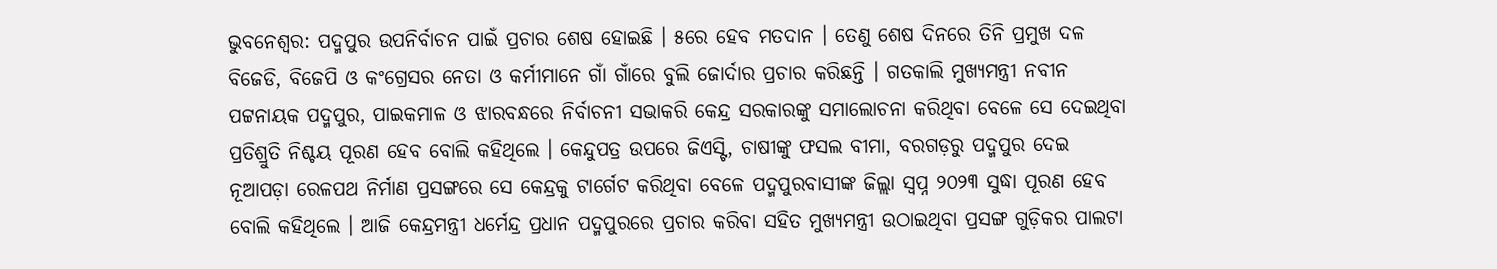ଭୁବନେଶ୍ୱର: ପଦ୍ମପୁର ଉପନିର୍ବାଚନ ପାଇଁ ପ୍ରଚାର ଶେଷ ହୋଇଛି । ୫ରେ ହେବ ମତଦାନ । ତେଣୁ ଶେଷ ଦିନରେ ତିନି ପ୍ରମୁଖ ଦଳ ବିଜେଡି, ବିଜେପି ଓ କଂଗ୍ରେସର ନେତା ଓ କର୍ମୀମାନେ ଗାଁ ଗାଁରେ ବୁଲି ଜୋର୍ଦାର ପ୍ରଚାର କରିଛନ୍ତି । ଗତକାଲି ମୁଖ୍ୟମନ୍ତ୍ରୀ ନବୀନ ପଟ୍ଟନାୟକ ପଦ୍ମପୁର, ପାଇକମାଳ ଓ ଝାରବନ୍ଧରେ ନିର୍ବାଚନୀ ସଭାକରି କେନ୍ଦ୍ର ସରକାରଙ୍କୁ ସମାଲୋଚନା କରିଥିବା ବେଳେ ସେ ଦେଇଥିବା ପ୍ରତିଶ୍ରୁତି ନିଶ୍ଚୟ ପୂରଣ ହେବ ବୋଲି କହିଥିଲେ । କେନ୍ଦୁପତ୍ର ଉପରେ ଜିଏସ୍ଟି, ଚାଷୀଙ୍କୁ ଫସଲ ବୀମା, ବରଗଡ଼ରୁ ପଦ୍ମପୁର ଦେଇ ନୂଆପଡ଼ା ରେଳପଥ ନିର୍ମାଣ ପ୍ରସଙ୍ଗରେ ସେ କେନ୍ଦ୍ରକୁ ଟାର୍ଗେଟ କରିଥିବା ବେଳେ ପଦ୍ମପୁରବାସୀଙ୍କ ଜିଲ୍ଲା ସ୍ୱପ୍ନ ୨୦୨୩ ସୁଦ୍ଧା ପୂରଣ ହେବ ବୋଲି କହିଥିଲେ । ଆଜି କେନ୍ଦ୍ରମନ୍ତ୍ରୀ ଧର୍ମେନ୍ଦ୍ର ପ୍ରଧାନ ପଦ୍ମପୁରରେ ପ୍ରଚାର କରିବା ସହିତ ମୁଖ୍ୟମନ୍ତ୍ରୀ ଉଠାଇଥିବା ପ୍ରସଙ୍ଗ ଗୁଡ଼ିକର ପାଲଟା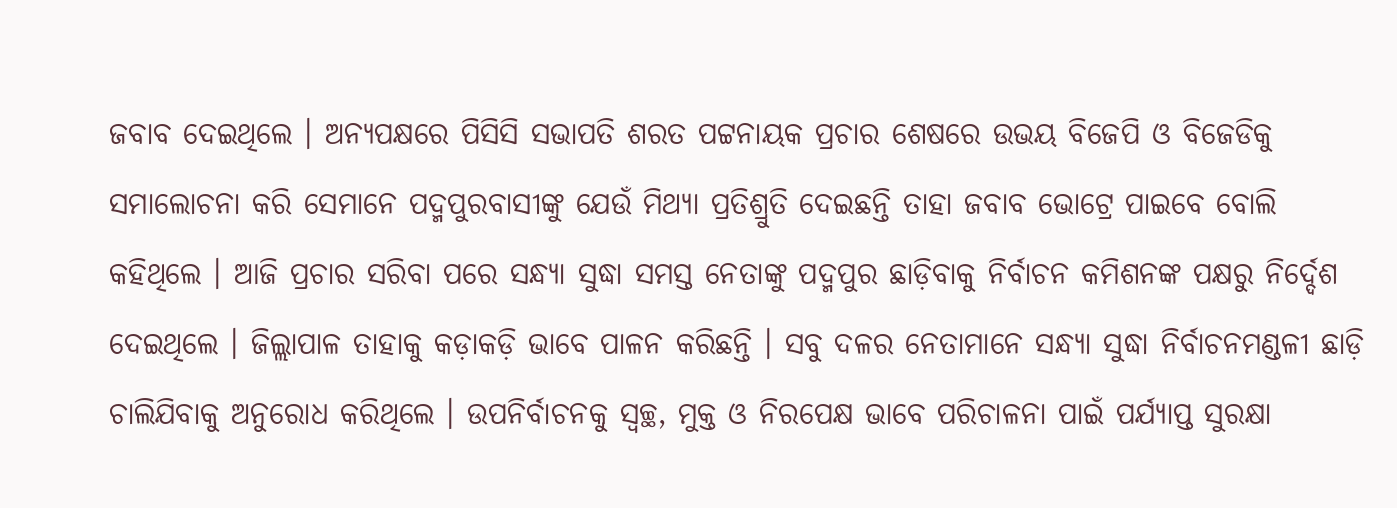ଜବାବ ଦେଇଥିଲେ । ଅନ୍ୟପକ୍ଷରେ ପିସିସି ସଭାପତି ଶରତ ପଟ୍ଟନାୟକ ପ୍ରଚାର ଶେଷରେ ଉଭୟ ବିଜେପି ଓ ବିଜେଡିକୁ ସମାଲୋଚନା କରି ସେମାନେ ପଦ୍ମପୁରବାସୀଙ୍କୁ ଯେଉଁ ମିଥ୍ୟା ପ୍ରତିଶ୍ରୁତି ଦେଇଛନ୍ତି ତାହା ଜବାବ ଭୋଟ୍ରେ ପାଇବେ ବୋଲି କହିଥିଲେ । ଆଜି ପ୍ରଚାର ସରିବା ପରେ ସନ୍ଧ୍ୟା ସୁଦ୍ଧା ସମସ୍ତ ନେତାଙ୍କୁ ପଦ୍ମପୁର ଛାଡ଼ିବାକୁ ନିର୍ବାଚନ କମିଶନଙ୍କ ପକ୍ଷରୁ ନିର୍ଦ୍ଦେଶ ଦେଇଥିଲେ । ଜିଲ୍ଲାପାଳ ତାହାକୁ କଡ଼ାକଡ଼ି ଭାବେ ପାଳନ କରିଛନ୍ତି । ସବୁ ଦଳର ନେତାମାନେ ସନ୍ଧ୍ୟା ସୁଦ୍ଧା ନିର୍ବାଚନମଣ୍ଡଳୀ ଛାଡ଼ି ଚାଲିଯିବାକୁ ଅନୁରୋଧ କରିଥିଲେ । ଉପନିର୍ବାଚନକୁ ସ୍ୱଚ୍ଛ, ମୁକ୍ତ ଓ ନିରପେକ୍ଷ ଭାବେ ପରିଚାଳନା ପାଇଁ ପର୍ଯ୍ୟାପ୍ତ ସୁରକ୍ଷା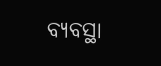ବ୍ୟବସ୍ଥା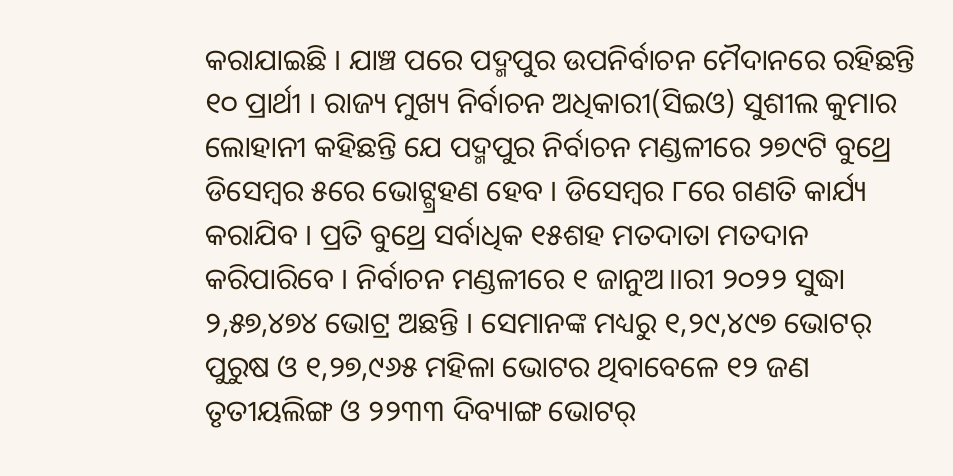କରାଯାଇଛି । ଯାଞ୍ଚ ପରେ ପଦ୍ମପୁର ଉପନିର୍ବାଚନ ମୈଦାନରେ ରହିଛନ୍ତି ୧୦ ପ୍ରାର୍ଥୀ । ରାଜ୍ୟ ମୁଖ୍ୟ ନିର୍ବାଚନ ଅଧିକାରୀ(ସିଇଓ) ସୁଶୀଲ କୁମାର ଲୋହାନୀ କହିଛନ୍ତି ଯେ ପଦ୍ମପୁର ନିର୍ବାଚନ ମଣ୍ଡଳୀରେ ୨୭୯ଟି ବୁଥ୍ରେ ଡିସେମ୍ବର ୫ରେ ଭୋଟ୍ଗ୍ରହଣ ହେବ । ଡିସେମ୍ବର ୮ରେ ଗଣତି କାର୍ଯ୍ୟ କରାଯିବ । ପ୍ରତି ବୁଥ୍ରେ ସର୍ବାଧିକ ୧୫ଶହ ମତଦାତା ମତଦାନ କରିପାରିବେ । ନିର୍ବାଚନ ମଣ୍ଡଳୀରେ ୧ ଜାନୁଅ।।ରୀ ୨୦୨୨ ସୁଦ୍ଧା ୨,୫୭,୪୭୪ ଭୋଟ୍ର ଅଛନ୍ତି । ସେମାନଙ୍କ ମଧ୍ୟରୁ ୧,୨୯,୪୯୭ ଭୋଟର୍ ପୁରୁଷ ଓ ୧,୨୭,୯୬୫ ମହିଳା ଭୋଟର ଥିବାବେଳେ ୧୨ ଜଣ ତୃତୀୟଲିଙ୍ଗ ଓ ୨୨୩୩ ଦିବ୍ୟାଙ୍ଗ ଭୋଟର୍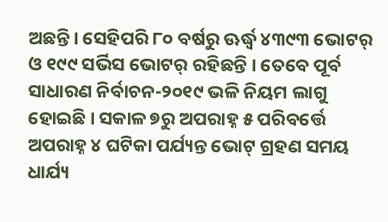ଅଛନ୍ତି । ସେହିପରି ୮୦ ବର୍ଷରୁ ଊର୍ଦ୍ଧ୍ୱ ୪୩୯୩ ଭୋଟର୍ ଓ ୧୯୯ ସର୍ଭିସ ଭୋଟର୍ ରହିଛନ୍ତି । ତେବେ ପୂର୍ବ ସାଧାରଣ ନିର୍ବାଚନ-୨୦୧୯ ଭଳି ନିୟମ ଲାଗୁ ହୋଇଛି । ସକାଳ ୭ରୁ ଅପରାହ୍ନ ୫ ପରିବର୍ତ୍ତେ ଅପରାହ୍ନ ୪ ଘଟିକା ପର୍ଯ୍ୟନ୍ତ ଭୋଟ୍ ଗ୍ରହଣ ସମୟ ଧାର୍ଯ୍ୟ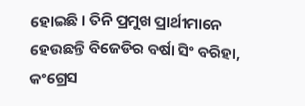ହୋଇଛି । ତିନି ପ୍ରମୁଖ ପ୍ରାର୍ଥୀମାନେ ହେଉଛନ୍ତି ବିଜେଡିର ବର୍ଷା ସିଂ ବରିହା, କଂଗ୍ରେସ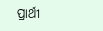ପ୍ରାର୍ଥୀ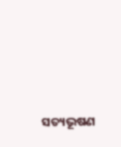ସତ୍ୟଭୂଷଣ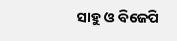ସାହୁ ଓ ବିଜେପି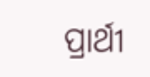ପ୍ରାର୍ଥୀ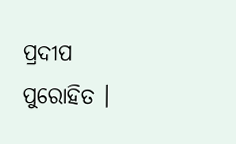ପ୍ରଦୀପ ପୁରୋହିତ ।